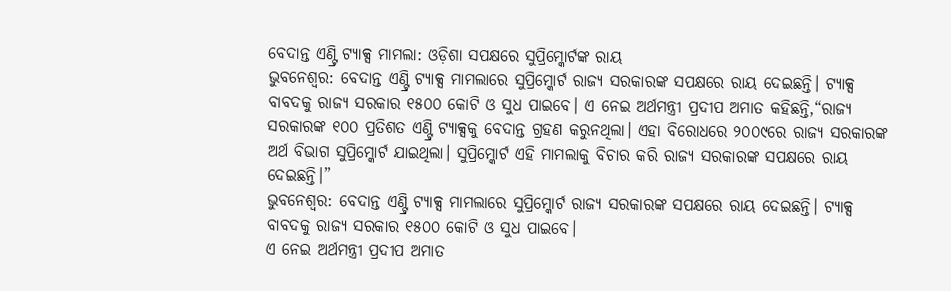ବେଦାନ୍ତ ଏଣ୍ଟ୍ରି ଟ୍ୟାକ୍ସ ମାମଲା: ଓଡ଼ିଶା ସପକ୍ଷରେ ସୁପ୍ରିମ୍କୋର୍ଟଙ୍କ ରାୟ
ଭୁବନେଶ୍ୱର: ବେଦାନ୍ତ ଏଣ୍ଟ୍ରି ଟ୍ୟାକ୍ସ ମାମଲାରେ ସୁପ୍ରିମ୍କୋର୍ଟ ରାଜ୍ୟ ସରକାରଙ୍କ ସପକ୍ଷରେ ରାୟ ଦେଇଛନ୍ତି। ଟ୍ୟାକ୍ସ ବାବଦକୁ ରାଜ୍ୟ ସରକାର ୧୫୦୦ କୋଟି ଓ ସୁଧ ପାଇବେ। ଏ ନେଇ ଅର୍ଥମନ୍ତ୍ରୀ ପ୍ରଦୀପ ଅମାତ କହିଛନ୍ତି,“ରାଜ୍ୟ ସରକାରଙ୍କ ୧୦୦ ପ୍ରତିଶତ ଏଣ୍ଟ୍ରି ଟ୍ୟାକ୍ସକୁ ବେଦାନ୍ତ ଗ୍ରହଣ କରୁନଥିଲା। ଏହା ବିରୋଧରେ ୨୦୦୯ରେ ରାଜ୍ୟ ସରକାରଙ୍କ ଅର୍ଥ ବିଭାଗ ସୁପ୍ରିମ୍କୋର୍ଟ ଯାଇଥିଲା। ସୁପ୍ରିମ୍କୋର୍ଟ ଏହି ମାମଲାକୁ ବିଚାର କରି ରାଜ୍ୟ ସରକାରଙ୍କ ସପକ୍ଷରେ ରାୟ ଦେଇଛନ୍ତି।”
ଭୁବନେଶ୍ୱର: ବେଦାନ୍ତ ଏଣ୍ଟ୍ରି ଟ୍ୟାକ୍ସ ମାମଲାରେ ସୁପ୍ରିମ୍କୋର୍ଟ ରାଜ୍ୟ ସରକାରଙ୍କ ସପକ୍ଷରେ ରାୟ ଦେଇଛନ୍ତି। ଟ୍ୟାକ୍ସ ବାବଦକୁ ରାଜ୍ୟ ସରକାର ୧୫୦୦ କୋଟି ଓ ସୁଧ ପାଇବେ।
ଏ ନେଇ ଅର୍ଥମନ୍ତ୍ରୀ ପ୍ରଦୀପ ଅମାତ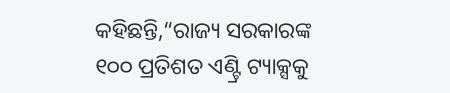କହିଛନ୍ତି,“ରାଜ୍ୟ ସରକାରଙ୍କ ୧୦୦ ପ୍ରତିଶତ ଏଣ୍ଟ୍ରି ଟ୍ୟାକ୍ସକୁ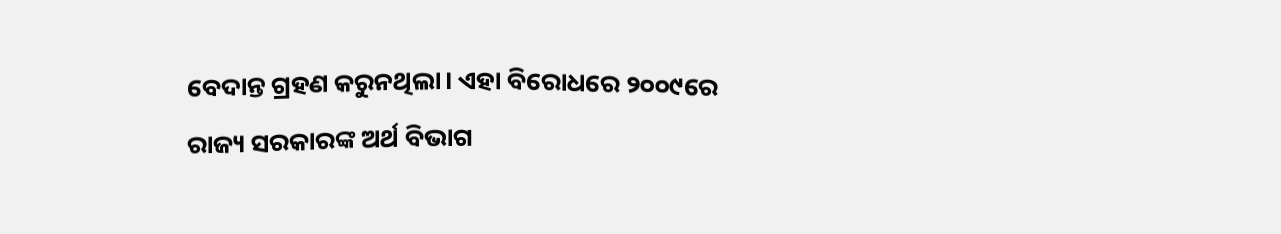ବେଦାନ୍ତ ଗ୍ରହଣ କରୁନଥିଲା। ଏହା ବିରୋଧରେ ୨୦୦୯ରେ ରାଜ୍ୟ ସରକାରଙ୍କ ଅର୍ଥ ବିଭାଗ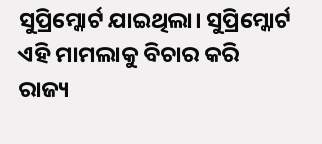ସୁପ୍ରିମ୍କୋର୍ଟ ଯାଇଥିଲା। ସୁପ୍ରିମ୍କୋର୍ଟ ଏହି ମାମଲାକୁ ବିଚାର କରି ରାଜ୍ୟ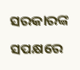ସରକାରଙ୍କ ସପକ୍ଷରେ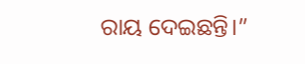ରାୟ ଦେଇଛନ୍ତି।”